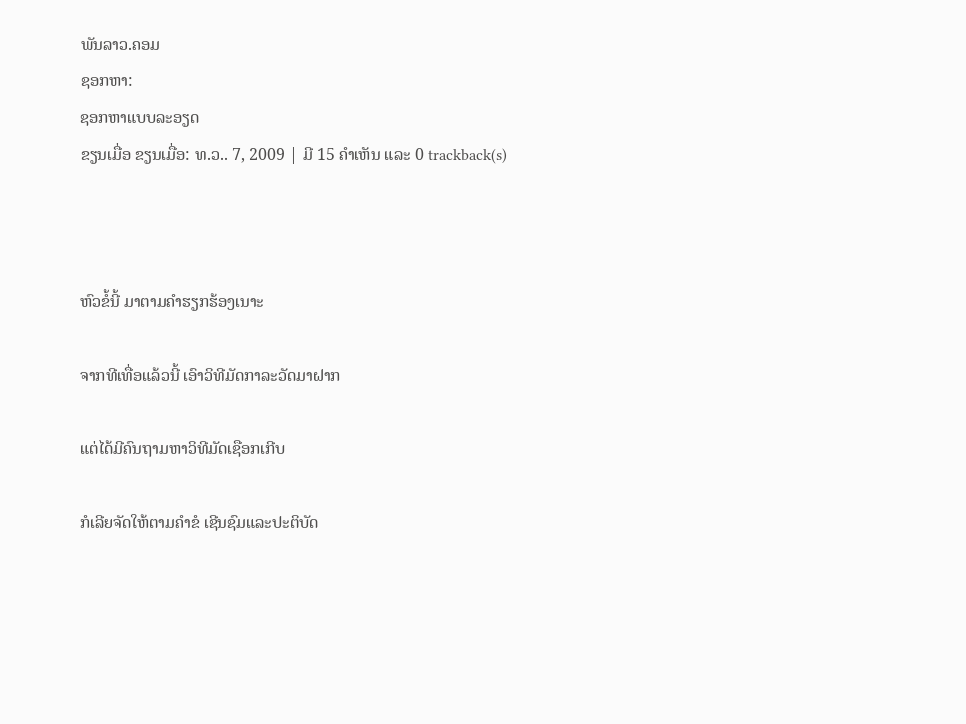ພັນລາວ.ຄອມ
ຊອກຫາ:
ຊອກຫາແບບລະອຽດ
ຂຽນເມື່ອ ຂຽນເມື່ອ: ທ.ວ.. 7, 2009 | ມີ 15 ຄຳເຫັນ ແລະ 0 trackback(s)



ຫົວຂໍ້ນີ້ ມາຕາມຄຳຮຽກຮ້ອງເນາະ

ຈາກທີເທື່ອແລ້ວນີ້ ເອົາວິທີມັດກາລະວັດມາຝາກ

ແຕ່ໄດ້ມີຄົນຖາມຫາວິທີມັດເຊືອກເກີບ

ກໍເລີຍຈັດໃຫ້ຕາມຄຳຂໍ ເຊີນຊົມແລະປະຕິບັດ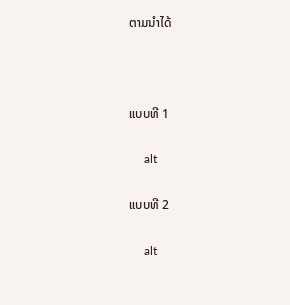ຕາມນຳໄດ້



ແບບທີ 1

     alt

ແບບທີ 2

     alt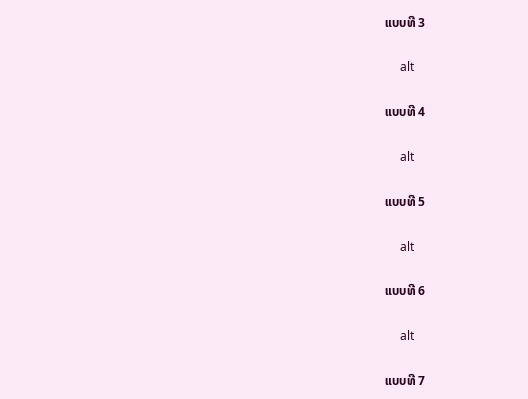ແບບທີ 3

     alt

ແບບທີ 4

     alt

ແບບທີ 5

     alt

ແບບທີ 6

     alt

ແບບທີ 7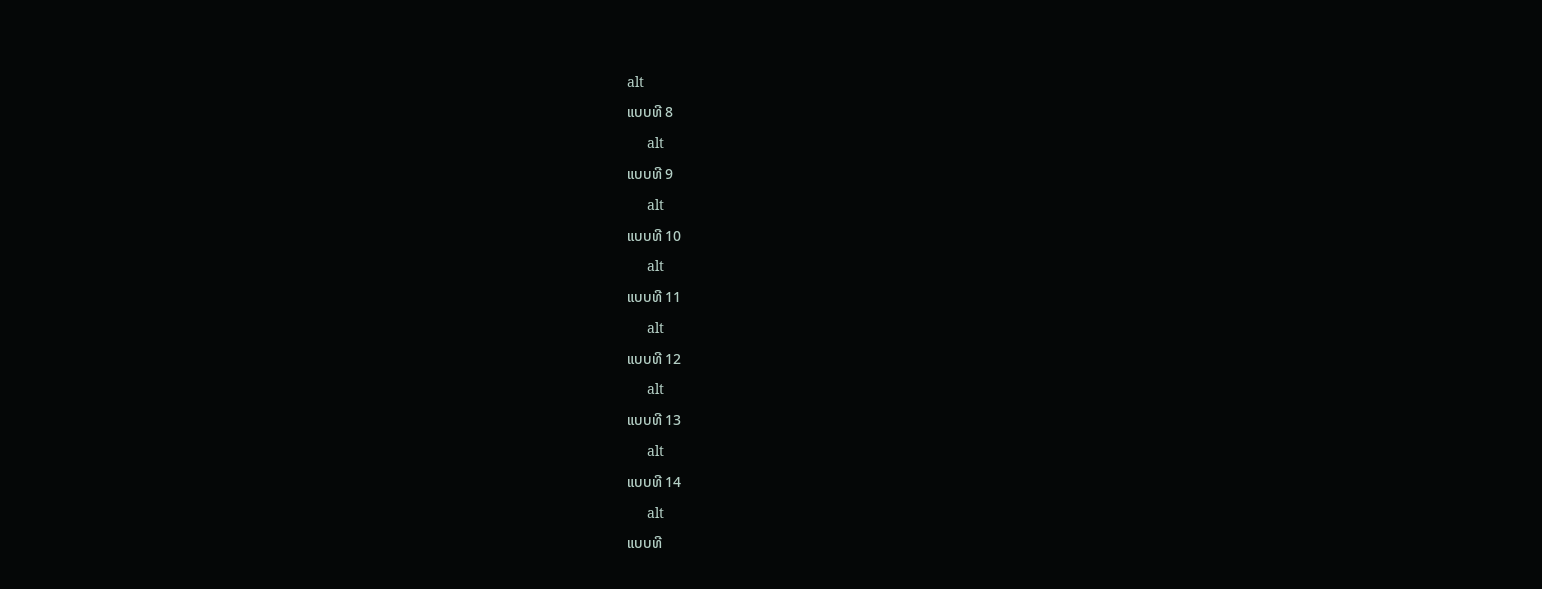alt

ແບບທີ 8

     alt

ແບບທີ 9

     alt

ແບບທີ 10

     alt

ແບບທີ 11

     alt

ແບບທີ 12

     alt

ແບບທີ 13

     alt

ແບບທີ 14

     alt

ແບບທີ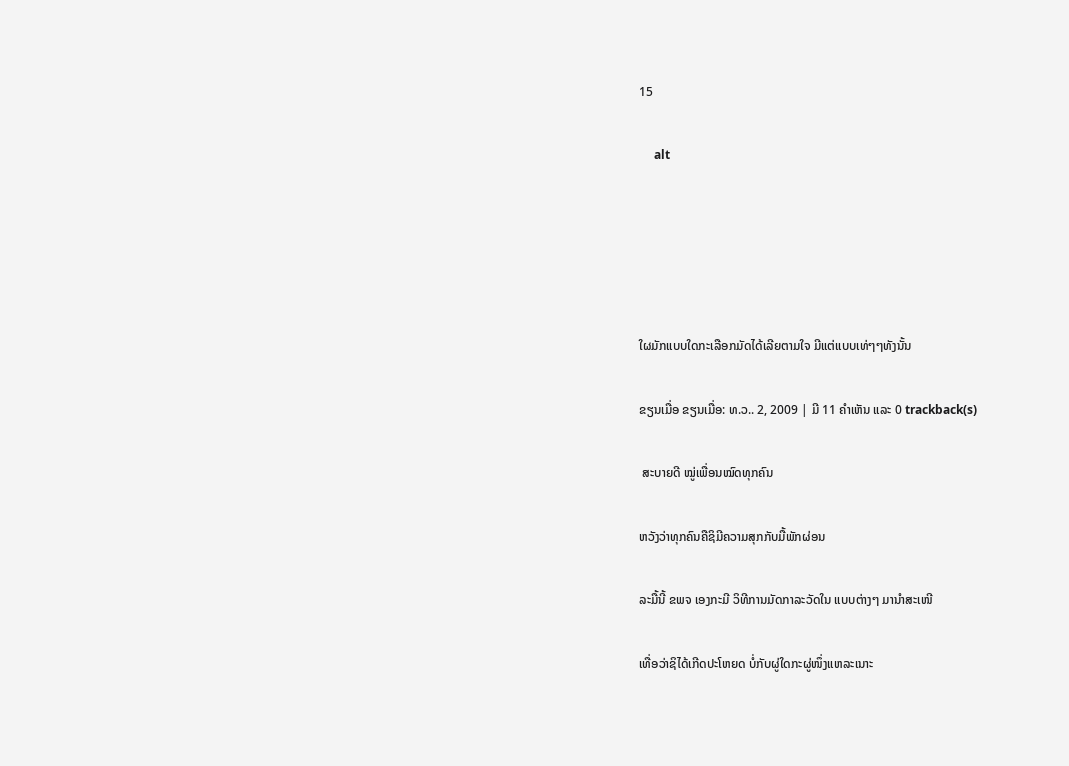15

     alt





ໃຜມັກແບບໃດກະເລືອກມັດໄດ້ເລີຍຕາມໃຈ ມີແຕ່ແບບເທ່ໆໆທັງນັ້ນ

ຂຽນເມື່ອ ຂຽນເມື່ອ: ທ.ວ.. 2, 2009 | ມີ 11 ຄຳເຫັນ ແລະ 0 trackback(s)

 ສະບາຍດີ ໝູ່ເພື່ອນໝົດທຸກຄົນ

ຫວັງວ່າທຸກຄົນຄືຊິມີຄວາມສຸກກັບມື້ພັກຜ່ອນ

ລະມື້ນີ້ ຂພຈ ເອງກະມີ ວິທີການມັດກາລະວັດໃນ ແບບຕ່າງໆ ມານຳສະເໜີ

ເທື່ອວ່າຊິໄດ້ເກີດປະໂຫຍດ ບໍ່ກັບຜູ່ໃດກະຜູ່ໜຶ່ງແຫລະເນາະ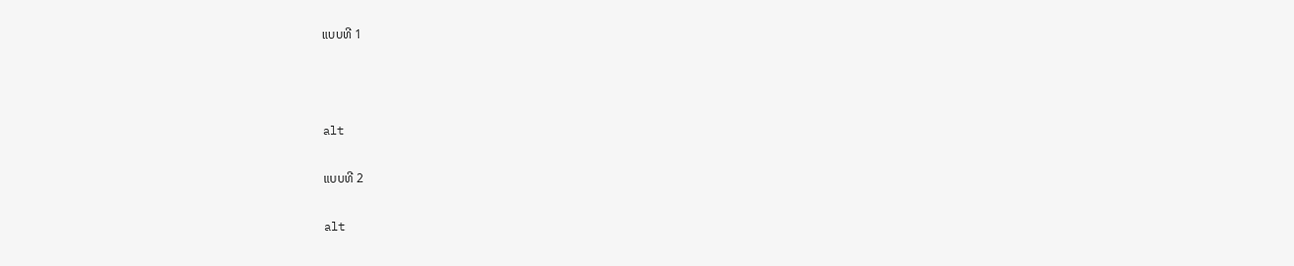ແບບທີ 1



alt

ແບບທີ 2

alt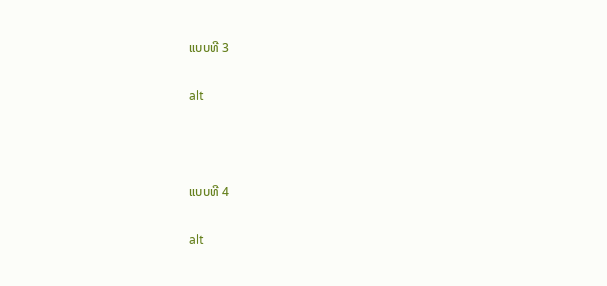ແບບທີ 3

alt



ແບບທີ 4

alt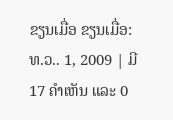ຂຽນເມື່ອ ຂຽນເມື່ອ: ທ.ວ.. 1, 2009 | ມີ 17 ຄຳເຫັນ ແລະ 0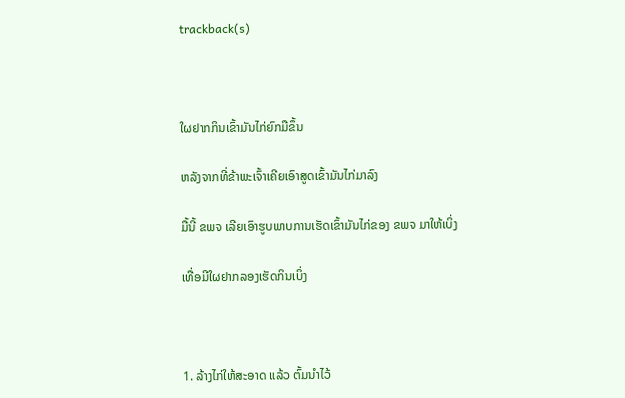trackback(s)



ໃຜຢາກກິນເຂົ້າມັນໄກ່ຍົກມືຂຶ້ນ

ຫລັງຈາກທີ່ຂ້າພະເຈົ້າເຄີຍເອົາສູດເຂົ້າມັນໄກ່ມາລົງ

ມື້ນີ້ ຂພຈ ເລີຍເອົາຮູບພາບການເຮັດເຂົ້າມັນໄກ່ຂອງ ຂພຈ ມາໃຫ້ເບິ່ງ

ເທື່ອມີໃຜຢາກລອງເຮັດກິນເບິ່ງ



1. ລ້າງໄກ່ໃຫ້ສະອາດ ແລ້ວ ຕົ້ມນຳໄວ້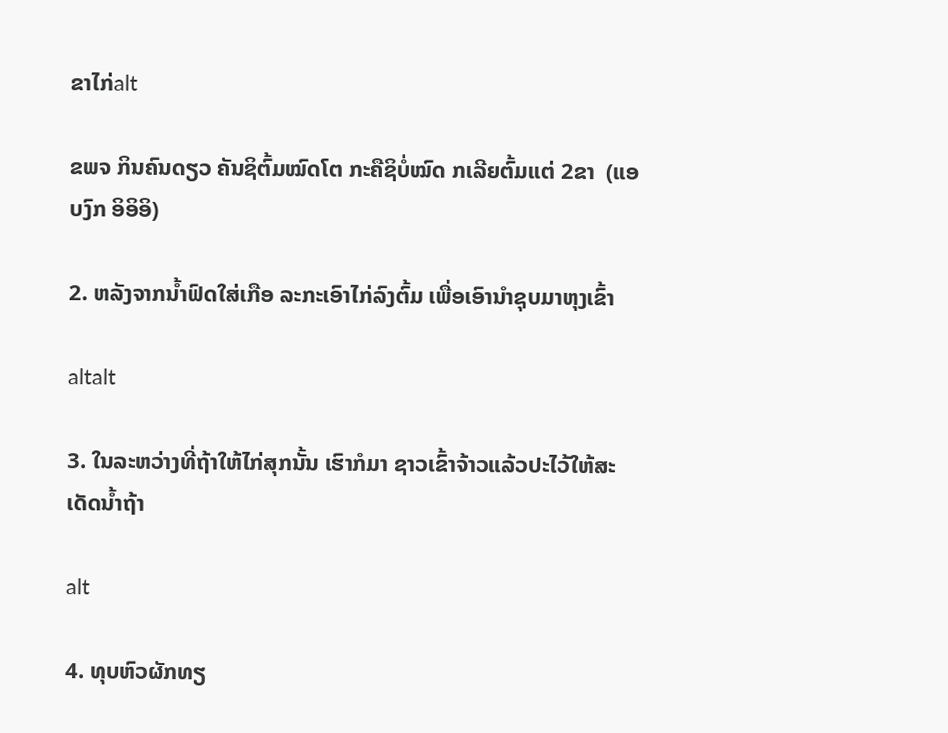ຂາໄກ່alt

ຂພຈ ກິນຄົນດຽວ ຄັນຊິຕົ້ມໝົດໂຕ ກະຄືຊິບໍ່ໝົດ ກເລີຍຕົ້ມແຕ່ 2ຂາ  (ແອບງົກ ອິອິອິ)

2. ຫລັງຈາກນ້ຳຟົດໃສ່ເກືອ ລະກະເອົາໄກ່ລົງຕົ້ມ ເພື່ອເອົານຳຊຸບມາຫຸງເຂົ້າ

altalt

3. ໃນລະຫວ່າງທີ່ຖ້າໃຫ້ໄກ່ສຸກນັ້ນ ເຮົາກໍມາ ຊາວເຂົ້າຈ້າວແລ້ວປະໄວ້ໃຫ້ສະເດັດນ້ຳຖ້າ

alt

4. ທຸບຫົວຜັກທຽ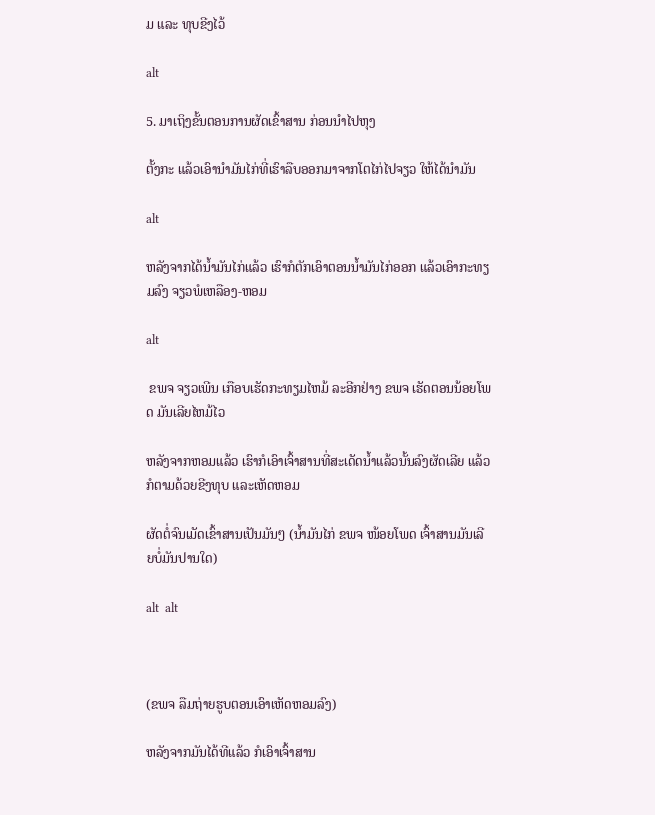ມ ແລະ ທຸບຂີງໄວ້

alt

5. ມາເຖິງຂັ້ນຕອນການຜັດເຂົ້າສານ ກ່ອນນຳໄປຫຸງ

ຕັ້ງກະ ແລ້ວເອົານຳມັນໄກ່ທີ່ເຮົາລືບອອກມາຈາກໂຕໄກ່ໄປຈຽວ ໃຫ້ໄດ້ນຳມັນ

alt

ຫລັງຈາກໄດ້ນ້ຳມັນໄກ່ແລ້ວ ເຮົາກໍຕັກເອົາຕອນນ້ຳມັນໄກ່ອອກ ແລ້ວເອົາກະທຽມລົງ ຈຽວພໍເຫລືອງ-ຫອມ

alt

 ຂພຈ ຈຽວເພີນ ເກືອບເຮັດກະທຽມໄຫມ້ ລະອີກຢ່າງ ຂພຈ ເຮັດຕອນນ້ອຍໂພດ ມັນເລີຍໄຫມ້ໄວ

ຫລັງຈາກຫອມແລ້ວ ເຮົາກໍເອົາເຈົ້າສານທີ່ສະເດັດນ້ຳແລ້ວນັ້ນລົງຜັດເລີຍ ແລ້ວກໍຕາມດ້ວຍຂີງທຸບ ແລະເຫັດຫອມ

ຜັດຕໍ່ຈົນເມັດເຂົ້າສານເປັນມັນໆ (ນ້ຳມັນໄກ່ ຂພຈ ໜ້ອຍໂພດ ເຈົ້າສານມັນເລີຍບໍ່ມັນປານໃດ)

alt  alt



(ຂພຈ ລືມຖ່າຍຮູບຕອນເອົາເຫັດຫອມລົງ)

ຫລັງຈາກມັນໄດ້ທີແລ້ວ ກໍເອົາເຈົ້າສານ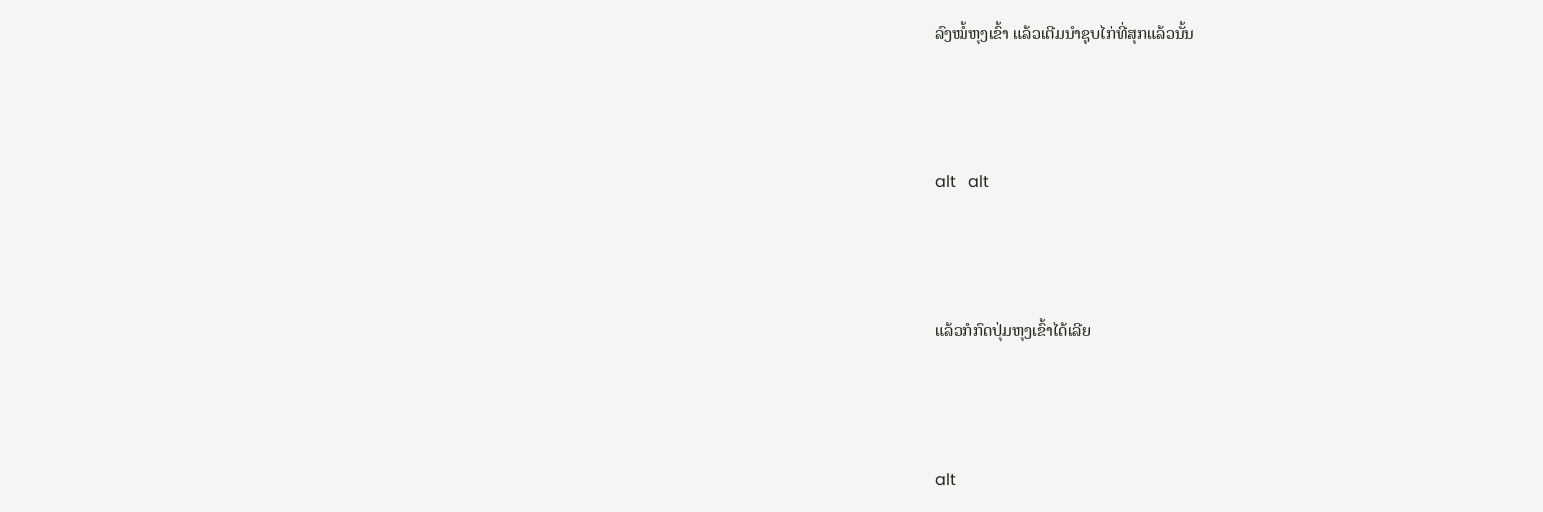ລົງໝໍ້ຫຸງເຂົ້າ ແລ້ວເຕີມນຳຊຸບໄກ່ທີ່ສຸກແລ້ວນັ້ນ



alt   alt



ແລ້ວກໍກົດປຸ່ມຫຸງເຂົ້າໄດ້ເລີຍ



alt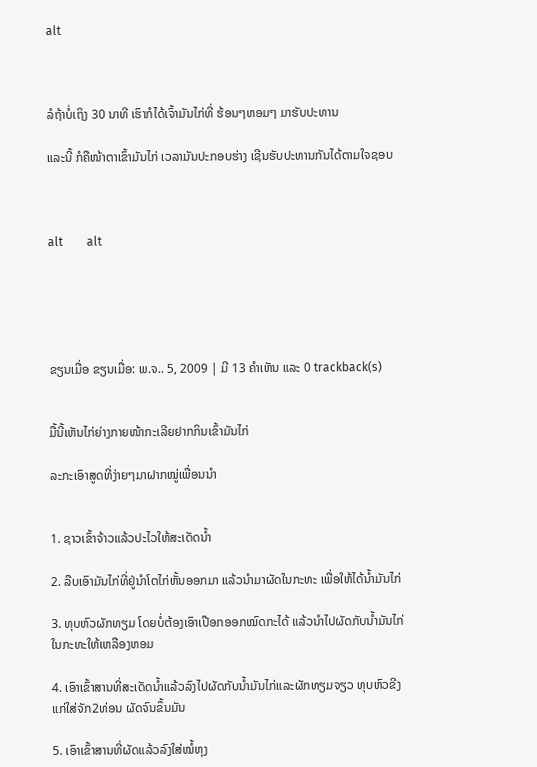alt



ລໍຖ້າບໍ່ເຖິງ 30 ນາທີ ເຮົາກໍໄດ້ເຈົ້າມັນໄກ່ທີ່ ຮ້ອນໆຫອມໆ ມາຮັບປະທານ

ແລະນີ້ ກໍຄືໜ້າຕາເຂົ້າມັນໄກ່ ເວລາມັນປະກອບຮ່າງ ເຊີນຮັບປະທານກັນໄດ້ຕາມໃຈຊອບ



alt        alt





ຂຽນເມື່ອ ຂຽນເມື່ອ: ພ.ຈ.. 5, 2009 | ມີ 13 ຄຳເຫັນ ແລະ 0 trackback(s)


ມື້ນີ້ເຫັນໄກ່ຍ່າງກາຍໜ້າກະເລີຍຢາກກິນເຂົ້າມັນໄກ່

ລະກະເອົາສູດທີ່ງ່າຍໆມາຝາກໝູ່ເພື່ອນນຳ


1. ຊາວເຂົ້າຈ້າວແລ້ວປະໄວໃຫ້ສະເດັດນ້ຳ

2. ລືບເອົາມັນໄກ່ທີ່ຢູ່ນຳໂຕໄກ່ຫັ້ນອອກມາ ແລ້ວນຳມາຜັດໃນກະທະ ເພື່ອໃຫ້ໄດ້ນ້ຳມັນໄກ່

3. ທຸບຫົວຜັກທຽມ ໂດຍບໍ່ຕ້ອງເອົາເປືອກອອກໝົດກະໄດ້ ແລ້ວນຳໄປຜັດກັບນ້ຳມັນໄກ່ໃນກະທະໃຫ້ເຫລືອງຫອມ

4. ເອົາເຂົ້າສານທີ່ສະເດັດນ້ຳແລ້ວລົງໄປຜັດກັບນ້ຳມັນໄກ່ແລະຜັກທຽມຈຽວ ທຸບຫົວຂີງແກ່ໃສ່ຈັກ2ທ່ອນ ຜັດຈົນຂຶ້ນມັນ

5. ເອົາເຂົ້າສານທີ່ຜັດແລ້ວລົງໃສ່ໝໍ້ຫຸງ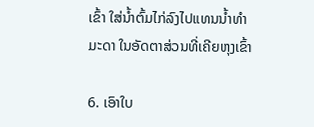ເຂົ້າ ໃສ່ນ້ຳຕົ້ມໄກ່ລົງໄປແທນນ້ຳທຳມະດາ ໃນອັດຕາສ່ວນທີ່ເຄີຍຫຸງເຂົ້າ

6. ເອົາໃບ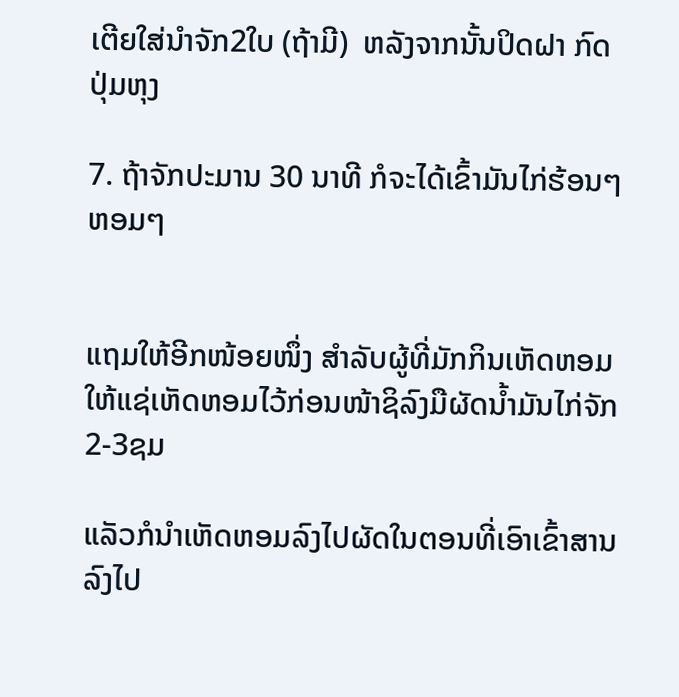ເຕີຍໃສ່ນຳຈັກ2ໃບ (ຖ້າມີ)  ຫລັງຈາກນັ້ນປິດຝາ ກົດປຸ່ມຫຸງ

7. ຖ້າຈັກປະມານ 30 ນາທີ ກໍຈະໄດ້ເຂົ້າມັນໄກ່ຮ້ອນໆຫອມໆ


ແຖມໃຫ້ອີກໜ້ອຍໜຶ່ງ ສຳລັບຜູ້ທີ່ມັກກິນເຫັດຫອມ ໃຫ້ແຊ່ເຫັດຫອມໄວ້ກ່ອນໜ້າຊິລົງມືຜັດນ້ຳມັນໄກ່ຈັກ 2-3ຊມ

ແລັວກໍນຳເຫັດຫອມລົງໄປຜັດໃນຕອນທີ່ເອົາເຂົ້າສານລົງໄປ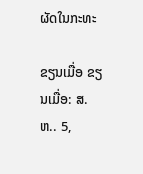ຜັດໃນກະທະ

ຂຽນເມື່ອ ຂຽນເມື່ອ: ສ.ຫ.. 5,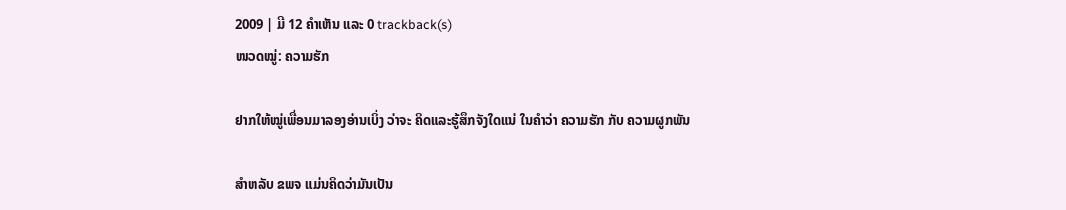2009 | ມີ 12 ຄຳເຫັນ ແລະ 0 trackback(s)
ໜວດໝູ່: ຄວາມຮັກ

ຢາກໃຫ້ໝູ່ເພື່ອນມາລອງອ່ານເບິ່ງ ວ່າຈະ ຄິດແລະຮູ້ສຶກຈັງໃດແນ່ ໃນຄຳວ່າ ຄວາມຮັກ ກັບ ຄວາມຜູກພັນ

ສຳຫລັບ ຂພຈ ແມ່ນຄິດວ່າມັນເປັນ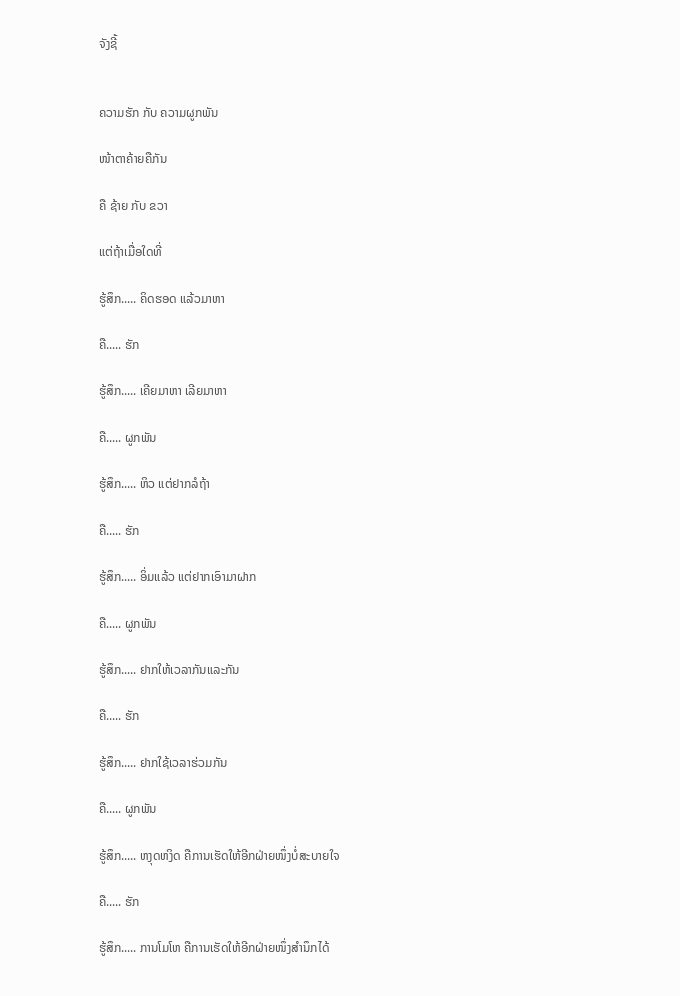ຈັງຊີ້


ຄວາມຮັກ ກັບ ຄວາມຜູກພັນ

ໜ້າຕາຄ້າຍຄືກັນ

ຄື ຊ້າຍ ກັບ ຂວາ

ແຕ່ຖ້າເມື່ອໃດທີ່

ຮູ້ສຶກ..... ຄິດຮອດ ແລ້ວມາຫາ

ຄື..... ຮັກ

ຮູ້ສຶກ..... ເຄີຍມາຫາ ເລີຍມາຫາ

ຄື..... ຜູກພັນ

ຮູ້ສຶກ..... ຫິວ ແຕ່ຢາກລໍຖ້າ

ຄື..... ຮັກ

ຮູ້ສຶກ..... ອິ່ມແລ້ວ ແຕ່ຢາກເອົາມາຝາກ

ຄື..... ຜູກພັນ

ຮູ້ສຶກ..... ຢາກໃຫ້ເວລາກັນແລະກັນ

ຄື..... ຮັກ

ຮູ້ສຶກ..... ຢາກໃຊ້ເວລາຮ່ວມກັນ

ຄື..... ຜູກພັນ

ຮູ້ສຶກ..... ຫງຸດຫງິດ ຄືການເຮັດໃຫ້ອີກຝ່າຍໜຶ່ງບໍ່ສະບາຍໃຈ

ຄື..... ຮັກ

ຮູ້ສຶກ..... ການໂມໂຫ ຄືການເຮັດໃຫ້ອີກຝ່າຍໜຶ່ງສຳນຶກໄດ້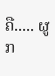ຄື..... ຜູກ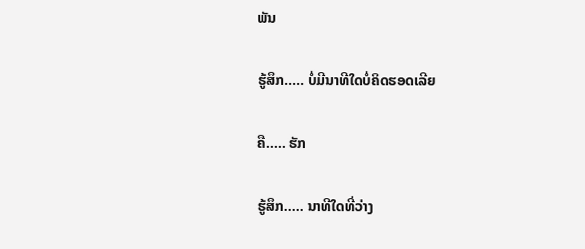ພັນ

ຮູ້ສຶກ..... ບໍ່ມີນາທີໃດບໍ່ຄິດຮອດເລີຍ

ຄື..... ຮັກ

ຮູ້ສຶກ..... ນາທີໃດທີ່ວ່າງ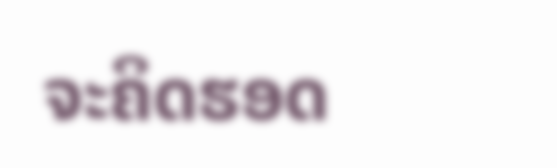ຈະຄິດຮອດ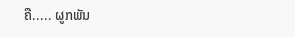ຄື..... ຜູກພັນ